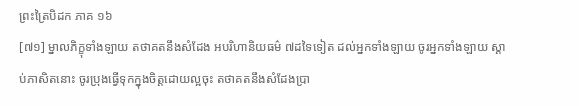ព្រះត្រៃបិដក ភាគ ១៦
[៧១] ម្នាលភិក្ខុទាំងឡាយ តថាគតនឹងសំដែង អបរិហានិយធម៌ ៧ដទៃទៀត ដល់អ្នកទាំងឡាយ ចូរអ្នកទាំងឡាយ ស្តាប់ភាសិតនោះ ចូរប្រុងធ្វើទុកក្នុងចិត្តដោយល្អចុះ តថាគតនឹងសំដែងប្រា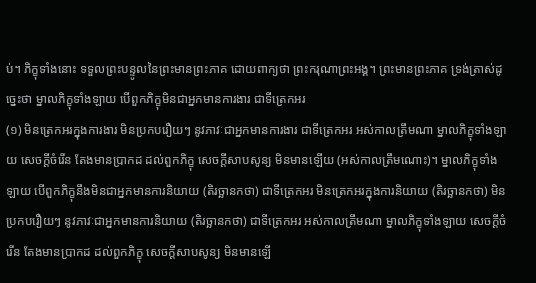ប់។ ភិក្ខុទាំងនោះ ទទួលព្រះបន្ទូលនៃព្រះមានព្រះភាគ ដោយពាក្យថា ព្រះករុណាព្រះអង្គ។ ព្រះមានព្រះភាគ ទ្រង់ត្រាស់ដូច្នេះថា ម្នាលភិក្ខុទាំងឡាយ បើពួកភិក្ខុមិនជាអ្នកមានការងារ ជាទីត្រេកអរ
(១) មិនត្រេកអរក្នុងការងារ មិនប្រកបរឿយៗ នូវភាវៈជាអ្នកមានការងារ ជាទីត្រេកអរ អស់កាលត្រឹមណា ម្នាលភិក្ខុទាំងឡាយ សេចក្តីចំរើន តែងមានប្រាកដ ដល់ពួកភិក្ខុ សេចក្តីសាបសូន្យ មិនមានឡើយ (អស់កាលត្រឹមណោះ)។ ម្នាលភិក្ខុទាំងឡាយ បើពួកភិក្ខុនឹងមិនជាអ្នកមានការនិយាយ (តិរច្ឆានកថា) ជាទីត្រេកអរ មិនត្រេកអរក្នុងការនិយាយ (តិរច្ឆានកថា) មិនប្រកបរឿយៗ នូវភាវៈជាអ្នកមានការនិយាយ (តិរច្ឆានកថា) ជាទីត្រេកអរ អស់កាលត្រឹមណា ម្នាលភិក្ខុទាំងឡាយ សេចក្តីចំរើន តែងមានប្រាកដ ដល់ពួកភិក្ខុ សេចក្តីសាបសូន្យ មិនមានឡើ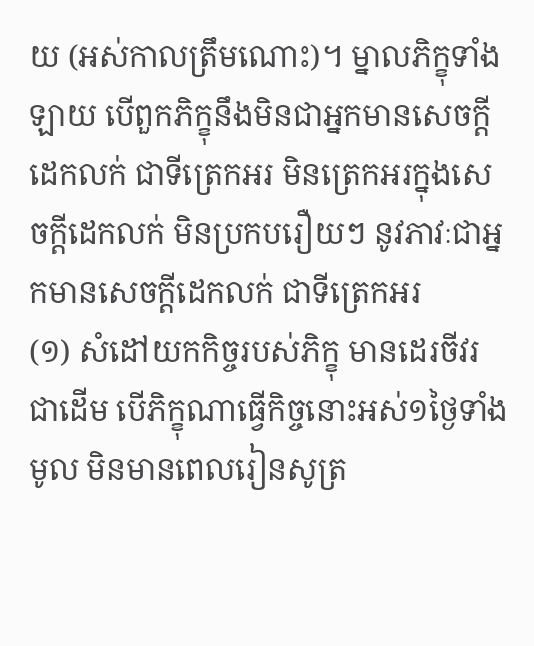យ (អស់កាលត្រឹមណោះ)។ ម្នាលភិក្ខុទាំងឡាយ បើពួកភិក្ខុនឹងមិនជាអ្នកមានសេចក្តីដេកលក់ ជាទីត្រេកអរ មិនត្រេកអរក្នុងសេចក្តីដេកលក់ មិនប្រកបរឿយៗ នូវភាវៈជាអ្នកមានសេចក្តីដេកលក់ ជាទីត្រេកអរ
(១) សំដៅយកកិច្ចរបស់ភិក្ខុ មានដេរចីវរជាដើម បើភិក្ខុណាធ្វើកិច្ចនោះអស់១ថ្ងៃទាំងមូល មិនមានពេលរៀនសូត្រ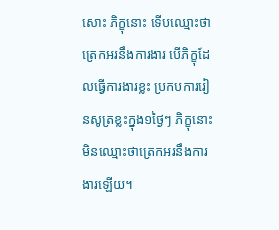សោះ ភិក្ខុនោះ ទើបឈ្មោះថា ត្រេកអរនឹងការងារ បើភិក្ខុដែលធ្វើការងារខ្លះ ប្រកបការរៀនសូត្រខ្លះក្នុង១ថ្ងៃៗ ភិក្ខុនោះ មិនឈ្មោះថាត្រេកអរនឹងការងារឡើយ។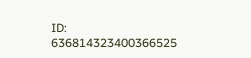ID: 636814323400366525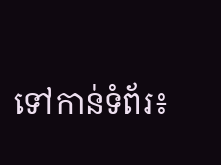ទៅកាន់ទំព័រ៖